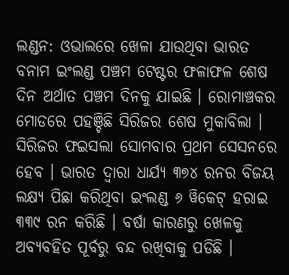ଲଣ୍ଡନ: ଓଭାଲରେ ଖେଳା ଯାଉଥିବା ଭାରତ ବନାମ ଇଂଲଣ୍ଡ ପଞ୍ଚମ ଟେଷ୍ଟର ଫଳାଫଳ ଶେଷ ଦିନ ଅର୍ଥାତ ପଞ୍ଚମ ଦିନକୁ ଯାଇଛି । ରୋମାଞ୍ଚକର ମୋଡରେ ପହଞ୍ଚିଛି ସିରିଜର ଶେଷ ମୁକାବିଲା । ସିରିଜର ଫଇସଲା ସୋମବାର ପ୍ରଥମ ସେସନରେ ହେବ । ଭାରତ ଦ୍ୱାରା ଧାର୍ଯ୍ୟ ୩୭୪ ରନର ବିଜୟ ଲକ୍ଷ୍ୟ ପିଛା କରିଥିବା ଇଂଲଣ୍ଡ ୬ ୱିକେଟ୍ ହରାଇ ୩୩୯ ରନ କରିଛି । ବର୍ଷା କାରଣରୁ ଖେଳକୁ ଅବ୍ୟବହିତ ପୂର୍ବରୁ ବନ୍ଦ ରଖିବାକୁ ପଡିଛି ।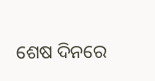ଶେଷ ଦିନରେ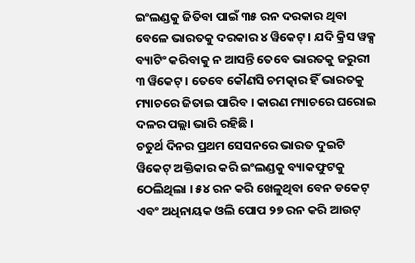ଇଂଲଣ୍ଡକୁ ଜିତିବା ପାଇଁ ୩୫ ରନ ଦରକାର ଥିବା ବେଳେ ଭାରତକୁ ଦରକାର ୪ ୱିକେଟ୍ । ଯଦି କ୍ରିସ ୱକ୍ସ ବ୍ୟାଟିଂ କରିବାକୁ ନ ଆସନ୍ତି ତେବେ ଭାରତକୁ ଜରୁରୀ ୩ ୱିକେଟ୍ । ତେବେ କୌଣସି ଚମତ୍କାର ହିଁ ଭାରତକୁ ମ୍ୟାଚରେ ଜିତାଇ ପାରିବ । କାରଣ ମ୍ୟାଚରେ ଘରୋଇ ଦଳର ପଲ୍ଲା ଭାରି ରହିଛି ।
ଚତୁର୍ଥ ଦିନର ପ୍ରଥମ ସେସନରେ ଭାରତ ଦୁଇଟି ୱିକେଟ୍ ଅକ୍ତିକାର କରି ଇଂଲଣ୍ଡକୁ ବ୍ୟାକଫୁଟକୁ ଠେଲିଥିଲା । ୫୪ ରନ କରି ଖେଳୁଥିବା ବେନ ଡକେଟ୍ ଏବଂ ଅଧିନାୟକ ଓଲି ପୋପ ୨୭ ରନ କରି ଆଉଟ୍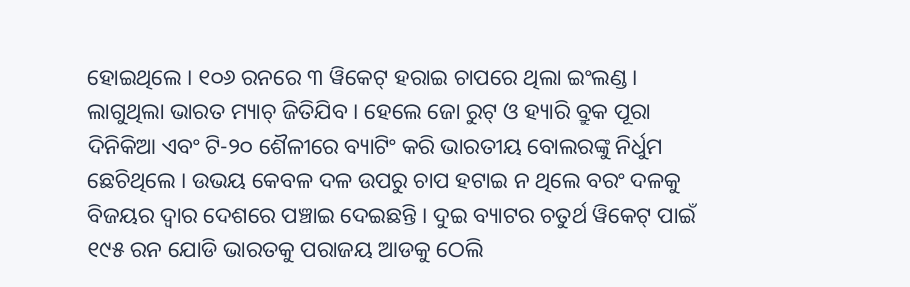ହୋଇଥିଲେ । ୧୦୬ ରନରେ ୩ ୱିକେଟ୍ ହରାଇ ଚାପରେ ଥିଲା ଇଂଲଣ୍ଡ । ଲାଗୁଥିଲା ଭାରତ ମ୍ୟାଚ୍ ଜିତିଯିବ । ହେଲେ ଜୋ ରୁଟ୍ ଓ ହ୍ୟାରି ବ୍ରୁକ ପୂରା ଦିନିକିଆ ଏବଂ ଟି-୨୦ ଶୈଳୀରେ ବ୍ୟାଟିଂ କରି ଭାରତୀୟ ବୋଲରଙ୍କୁ ନିର୍ଧୁମ ଛେଚିଥିଲେ । ଉଭୟ କେବଳ ଦଳ ଉପରୁ ଚାପ ହଟାଇ ନ ଥିଲେ ବରଂ ଦଳକୁ ବିଜୟର ଦ୍ୱାର ଦେଶରେ ପଞ୍ଚାଇ ଦେଇଛନ୍ତି । ଦୁଇ ବ୍ୟାଟର ଚତୁର୍ଥ ୱିକେଟ୍ ପାଇଁ ୧୯୫ ରନ ଯୋଡି ଭାରତକୁ ପରାଜୟ ଆଡକୁ ଠେଲି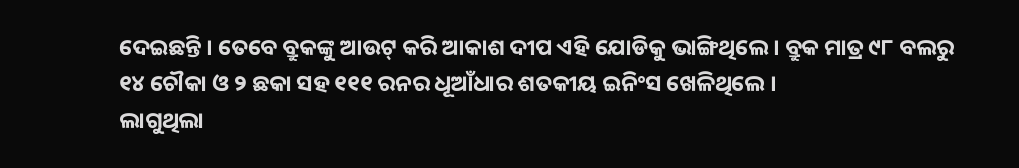ଦେଇଛନ୍ତି । ତେବେ ବ୍ରୁକଙ୍କୁ ଆଉଟ୍ କରି ଆକାଶ ଦୀପ ଏହି ଯୋଡିକୁ ଭାଙ୍ଗିଥିଲେ । ବ୍ରୁକ ମାତ୍ର ୯୮ ବଲରୁ ୧୪ ଚୌକା ଓ ୨ ଛକା ସହ ୧୧୧ ରନର ଧୂଆଁଧାର ଶତକୀୟ ଇନିଂସ ଖେଳିଥିଲେ ।
ଲାଗୁଥିଲା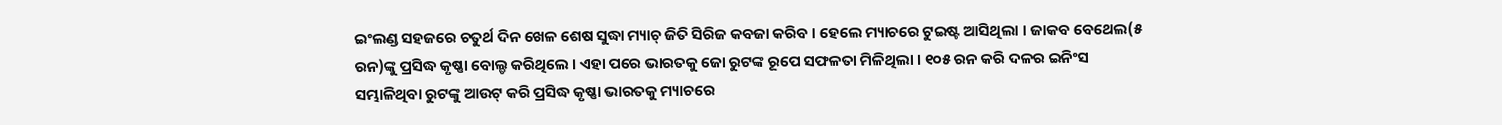ଇଂଲଣ୍ଡ ସହଜରେ ଚତୁର୍ଥ ଦିନ ଖେଳ ଶେଷ ସୁଦ୍ଧା ମ୍ୟାଚ୍ ଜିତି ସିରିଜ କବଜା କରିବ । ହେଲେ ମ୍ୟାଚରେ ଟୁଇଷ୍ଟ ଆସିଥିଲା । ଜାକବ ବେଥେଲ(୫ ରନ)ଙ୍କୁ ପ୍ରସିଦ୍ଧ କୃଷ୍ଣା ବୋଲ୍ଡ କରିଥିଲେ । ଏହା ପରେ ଭାରତକୁ ଜୋ ରୁଟଙ୍କ ରୂପେ ସଫଳତା ମିଳିଥିଲା । ୧୦୫ ରନ କରି ଦଳର ଇନିଂସ ସମ୍ଭାଳିଥିବା ରୁଟଙ୍କୁ ଆଉଟ୍ କରି ପ୍ରସିଦ୍ଧ କୃଷ୍ଣା ଭାରତକୁ ମ୍ୟାଚରେ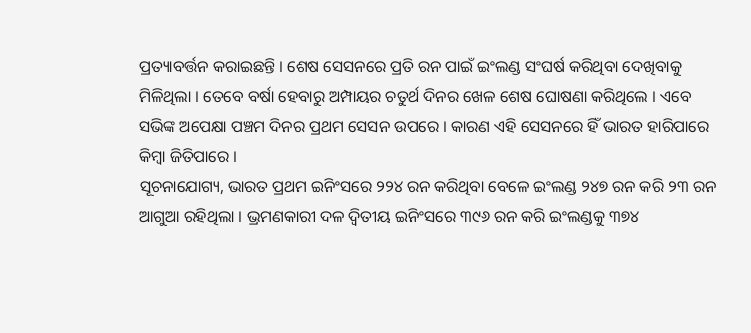ପ୍ରତ୍ୟାବର୍ତ୍ତନ କରାଇଛନ୍ତି । ଶେଷ ସେସନରେ ପ୍ରତି ରନ ପାଇଁ ଇଂଲଣ୍ଡ ସଂଘର୍ଷ କରିଥିବା ଦେଖିବାକୁ ମିଳିଥିଲା । ତେବେ ବର୍ଷା ହେବାରୁ ଅମ୍ପାୟର ଚତୁର୍ଥ ଦିନର ଖେଳ ଶେଷ ଘୋଷଣା କରିଥିଲେ । ଏବେ ସଭିଙ୍କ ଅପେକ୍ଷା ପଞ୍ଚମ ଦିନର ପ୍ରଥମ ସେସନ ଉପରେ । କାରଣ ଏହି ସେସନରେ ହିଁ ଭାରତ ହାରିପାରେ କିମ୍ବା ଜିତିପାରେ ।
ସୂଚନାଯୋଗ୍ୟ, ଭାରତ ପ୍ରଥମ ଇନିଂସରେ ୨୨୪ ରନ କରିଥିବା ବେଳେ ଇଂଲଣ୍ଡ ୨୪୭ ରନ କରି ୨୩ ରନ ଆଗୁଆ ରହିଥିଲା । ଭ୍ରମଣକାରୀ ଦଳ ଦ୍ୱିତୀୟ ଇନିଂସରେ ୩୯୬ ରନ କରି ଇଂଲଣ୍ଡକୁ ୩୭୪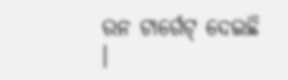ରନ ଟାର୍ଗେଟ୍ ଦେଇଛି ।